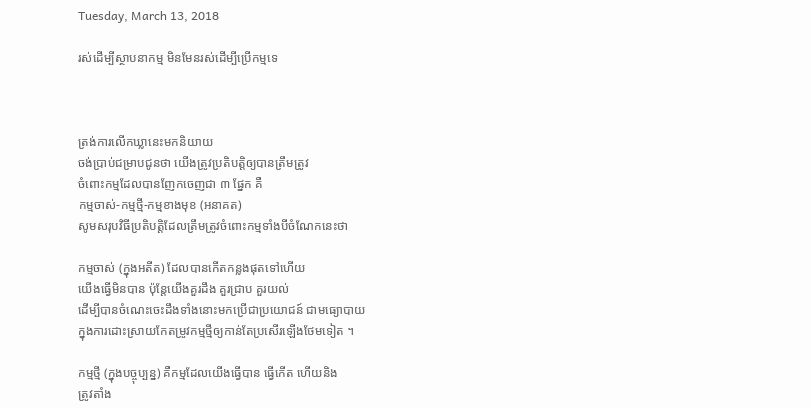Tuesday, March 13, 2018

រស់ដើម្បីស្ថាបនាកម្ម មិនមែនរស់ដើម្បីប្រើកម្មទេ



ត្រង់ការលើកឃ្លានេះមកនិយាយ
ចង់ប្រាប់ជម្រាបជូនថា យើងត្រូវប្រតិបត្តិឲ្យបានត្រឹមត្រូវ
ចំពោះកម្មដែលបានញែកចេញជា ៣ ផ្នែក គឺ
កម្មចាស់-កម្មថ្មី-កម្មខាងមុខ (អនាគត)
សូមសរុបវិធីប្រតិបត្តិដែលត្រឹមត្រូវចំពោះកម្មទាំងបីចំណែកនេះថា

កម្មចាស់ (ក្នុងអតីត) ដែលបានកើតកន្លងផុតទៅហើយ
យើងធ្វើមិនបាន ប៉ុន្តែយើងគួរដឹង គួរជ្រាប គួរយល់
ដើម្បីបានចំណេះចេះដឹងទាំងនោះមកប្រើជាប្រយោជន៍ ជាមធ្យោបាយ
ក្នុងការដោះស្រាយកែតម្រូវកម្មថ្មីឲ្យកាន់តែប្រសើរឡើងថែមទៀត ។

កម្មថ្មី (ក្នុងបច្ចុប្បន្ន) គឺកម្មដែលយើងធ្វើបាន ធ្វើកើត ហើយនិង
ត្រូវតាំង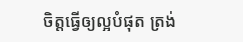ចិត្តធ្វើឲ្យល្អបំផុត ត្រង់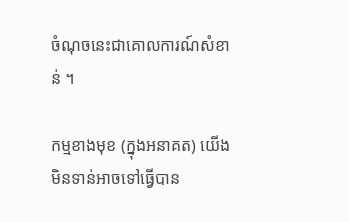ចំណុចនេះជាគោលការណ៍សំខាន់ ។

កម្មខាងមុខ (ក្នុងអនាគត) យើងមិនទាន់អាចទៅធ្វើបាន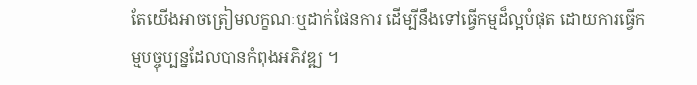តែយើងអាចត្រៀមលក្ខណៈឬដាក់ផែនការ ដើម្បីនឹងទៅធ្វើកម្មដ៏ល្អបំផុត ដោយការធ្វើកម្មបច្ចុប្បន្នដែលបានកំពុងអភិវឌ្ឍ ។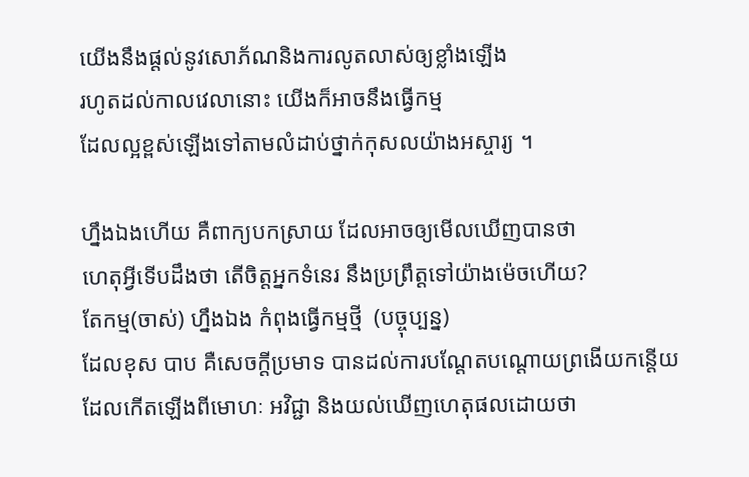យើងនឹងផ្ដល់នូវសោភ័ណនិងការលូតលាស់ឲ្យខ្លាំងឡើង
រហូតដល់កាលវេលានោះ យើងក៏អាចនឹងធ្វើកម្ម
ដែលល្អខ្ពស់ឡើងទៅតាមលំដាប់ថ្នាក់កុសលយ៉ាងអស្ចារ្យ ។

ហ្នឹងឯងហើយ គឺពាក្យបកស្រាយ ដែលអាចឲ្យមើលឃើញបានថា
ហេតុអ្វីទើបដឹងថា តើចិត្តអ្នកទំនេរ នឹងប្រព្រឹត្តទៅយ៉ាងម៉េចហើយ?
តែកម្ម(ចាស់) ហ្នឹងឯង កំពុងធ្វើកម្មថ្មី  (បច្ចុប្បន្ន)
ដែលខុស បាប គឺសេចក្ដីប្រមាទ បានដល់ការបណ្តែតបណ្ដោយព្រងើយកន្តើយ
ដែលកើតឡើងពីមោហៈ អវិជ្ជា និងយល់ឃើញហេតុផលដោយថា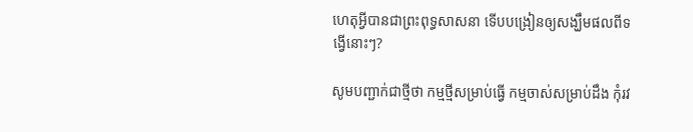ហេតុអ្វីបានជាព្រះពុទ្ធសាសនា ទើបបង្រៀនឲ្យសង្ឃឹមផលពីទង្វើនោះៗ?

សូមបញ្ជាក់ជាថ្មីថា កម្មថ្មីសម្រាប់ធ្វើ កម្មចាស់សម្រាប់ដឹង កុំរវ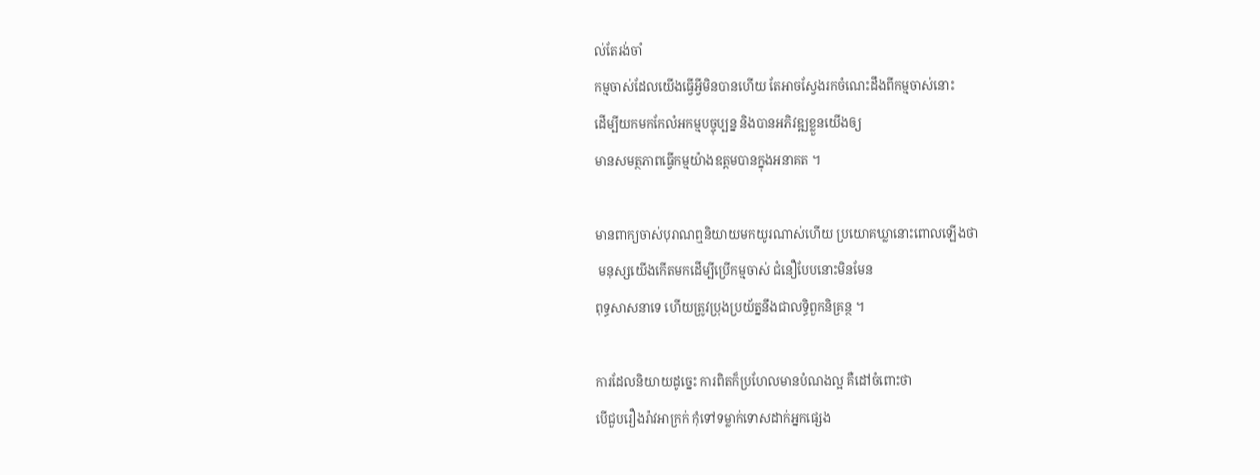ល់តែរង់ចាំ
កម្មចាស់ដែលយើងធ្វើអ្វីមិនបានហើយ តែអាចស្វែងរកចំណេះដឹងពីកម្មចាស់នោះ
ដើម្បីយកមកកែលំអកម្មបច្ចុប្បន្ន និងបានអភិវឌ្ឍខ្លួនយើងឲ្យ
មានសមត្ថភាពធ្វើកម្មយ៉ាងឧត្តមបានក្នុងអនាគត ។

មានពាក្យចាស់បុរាណឮនិយាយមកយូរណាស់ហើយ ប្រយោគឃ្លានោះពោលឡើងថា
 មនុស្សយើងកើតមកដើម្បីប្រើកម្មចាស់ ជំនឿបែបនោះមិនមែន
ពុទ្ធសាសនាទេ ហើយត្រូវប្រុងប្រយ័ត្ននឹងជាលទ្ធិពួកនិគ្រន្ថ ។

ការដែលនិយាយដូច្នេះ ការពិតក៏ប្រហែលមានបំណងល្អ គឺដៅចំពោះថា
បើជួបរឿងរ៉ាវអាក្រក់ កុំទៅទម្លាក់ទោសដាក់អ្នកផ្សេង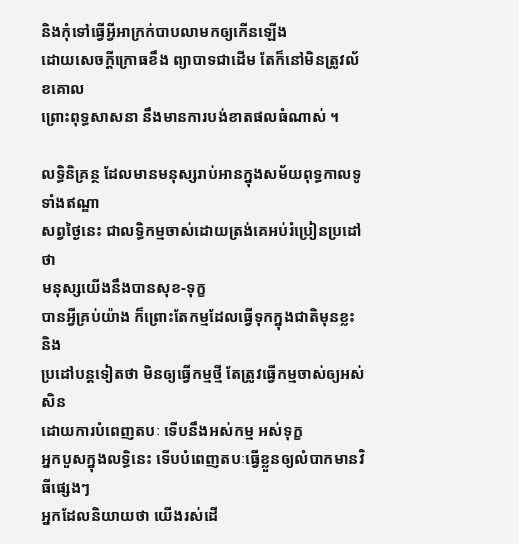និងកុំទៅធ្វើអ្វីអាក្រក់បាបលាមកឲ្យកើនឡើង
ដោយសេចក្ដីក្រោធខឹង ព្យាបាទជាដើម តែក៏នៅមិនត្រូវល័ខគោល
ព្រោះពុទ្ធសាសនា នឹងមានការបង់ខាតផលធំណាស់ ។

លទ្ធិនិគ្រន្ថ ដែលមានមនុស្សរាប់អានក្នុងសម័យពុទ្ធកាលទូទាំងឥណ្ឌា
សព្វថ្ងៃនេះ ជាលទ្ធិកម្មចាស់ដោយត្រង់គេអប់រំប្រៀនប្រដៅថា
មនុស្សយើងនឹងបានសុខ-ទុក្ខ
បានអ្វីគ្រប់យ៉ាង ក៏ព្រោះតែកម្មដែលធ្វើទុកក្នុងជាតិមុនខ្លះ និង
ប្រដៅបន្តទៀតថា មិនឲ្យធ្វើកម្មថ្មី តែត្រូវធ្វើកម្មចាស់ឲ្យអស់សិន
ដោយការបំពេញតបៈ ទើបនឹងអស់កម្ម អស់ទុក្ខ
អ្នកបួសក្នុងលទ្ធិនេះ ទើបបំពេញតបៈធ្វើខ្លួនឲ្យលំបាកមានវិធីផ្សេងៗ
អ្នកដែលនិយាយថា យើងរស់ដើ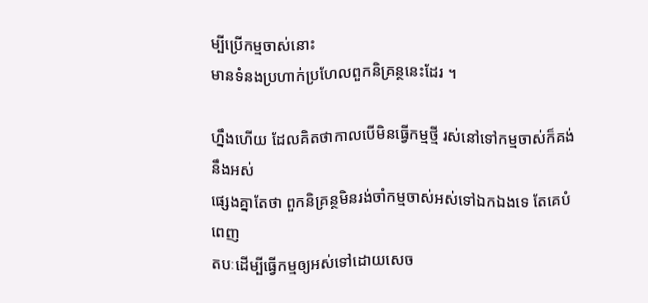ម្បីប្រើកម្មចាស់នោះ
មានទំនងប្រហាក់ប្រហែលពួកនិគ្រន្ថនេះដែរ ។

ហ្នឹងហើយ ដែលគិតថាកាលបើមិនធ្វើកម្មថ្មី រស់នៅទៅកម្មចាស់ក៏គង់នឹងអស់
ផ្សេងគ្នាតែថា ពួកនិគ្រន្ថមិនរង់ចាំកម្មចាស់អស់ទៅឯកឯងទេ តែគេបំពេញ
តបៈដើម្បីធ្វើកម្មឲ្យអស់ទៅដោយសេច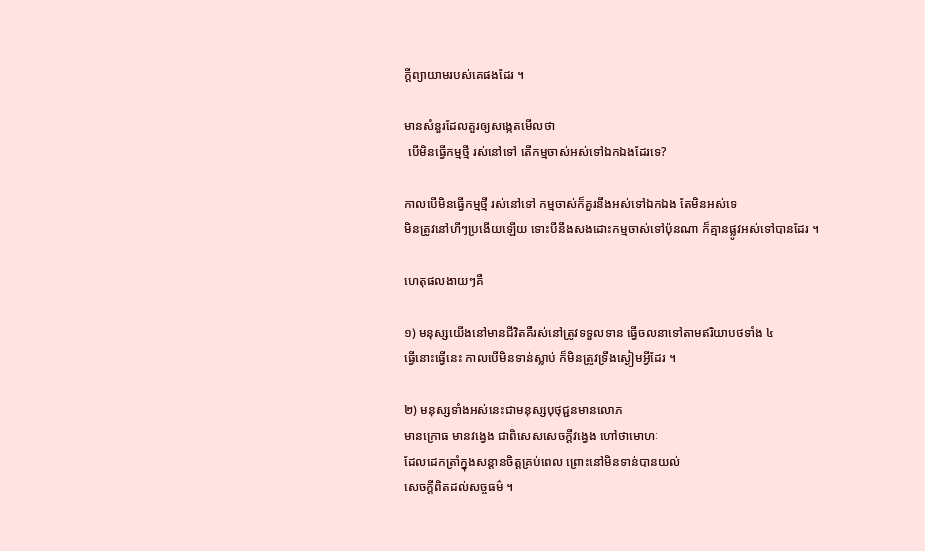ក្ដីព្យាយាមរបស់គេផងដែរ ។

មានសំនួរដែលគួរឲ្យសង្កេតមើលថា
 បើមិនធ្វើកម្មថ្មី រស់នៅទៅ តើកម្មចាស់អស់ទៅឯកឯងដែរទេ?

កាលបើមិនធ្វើកម្មថ្មី រស់នៅទៅ កម្មចាស់ក៏គួរនឹងអស់ទៅឯកឯង តែមិនអស់ទេ
មិនត្រូវនៅហីៗប្រងើយឡើយ ទោះបីនឹងសងដោះកម្មចាស់ទៅប៉ុនណា ក៏គ្មានផ្លូវអស់ទៅបានដែរ ។

ហេតុផលងាយៗគឺ

១) មនុស្សយើងនៅមានជីវិតគឺរស់នៅត្រូវទទួលទាន ធ្វើចលនាទៅតាមឥរិយាបថទាំង ៤
ធ្វើនោះធ្វើនេះ កាលបើមិនទាន់ស្លាប់ ក៏មិនត្រូវទ្រឹងស្ងៀមអ្វីដែរ ។

២) មនុស្សទាំងអស់នេះជាមនុស្សបុថុជ្ជនមានលោភ
មានក្រោធ មានវង្វេង ជាពិសេសសេចក្ដីវង្វេង ហៅថាមោហៈ
ដែលដេកត្រាំក្នុងសន្តានចិត្តគ្រប់ពេល ព្រោះនៅមិនទាន់បានយល់
សេចក្ដីពិតដល់សច្ចធម៌ ។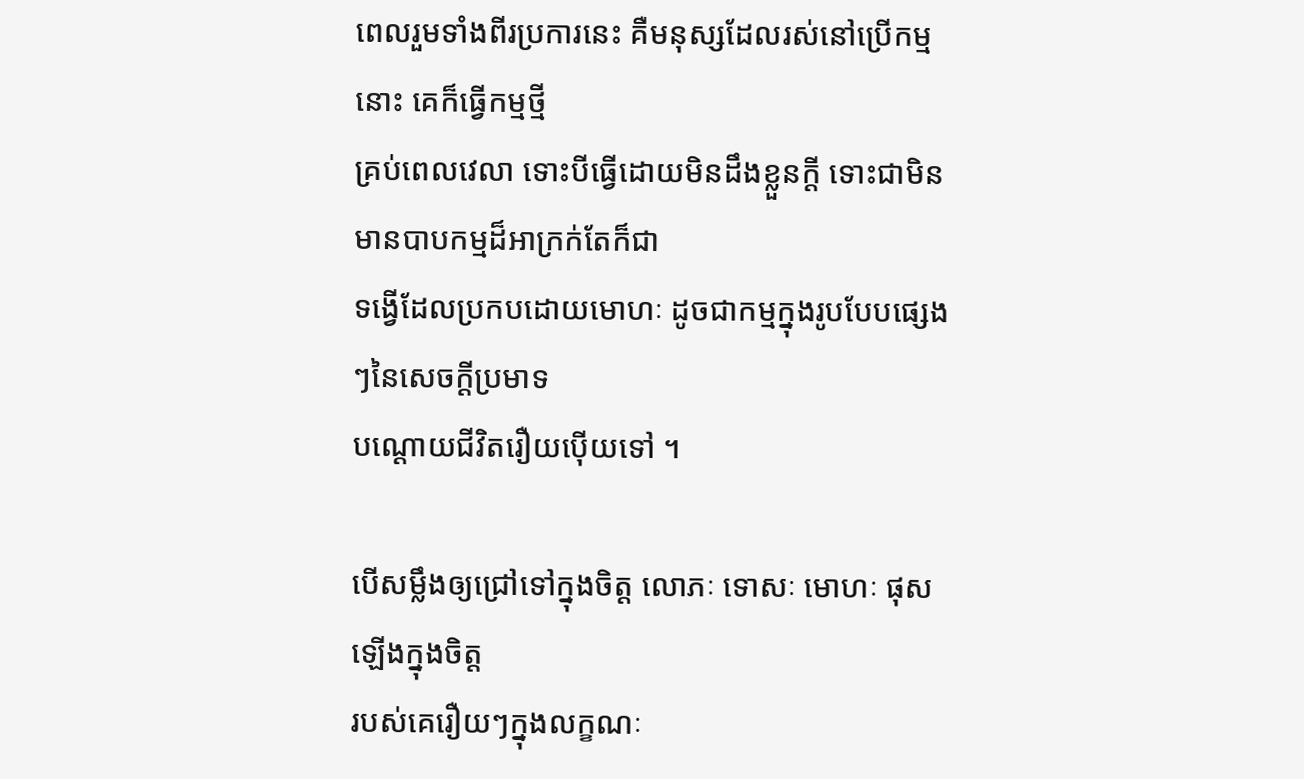ពេលរួមទាំងពីរប្រការនេះ គឺមនុស្សដែលរស់នៅប្រើកម្មនោះ គេក៏ធ្វើកម្មថ្មី
គ្រប់ពេលវេលា ទោះបីធ្វើដោយមិនដឹងខ្លួនក្ដី ទោះជាមិនមានបាបកម្មដ៏អាក្រក់តែក៏ជា
ទង្វើដែលប្រកបដោយមោហៈ ដូចជាកម្មក្នុងរូបបែបផ្សេងៗនៃសេចក្ដីប្រមាទ
បណ្ដោយជីវិតរឿយប៉ើយទៅ ។

បើសម្លឹងឲ្យជ្រៅទៅក្នុងចិត្ត លោភៈ ទោសៈ មោហៈ ផុសឡើងក្នុងចិត្ត
របស់គេរឿយៗក្នុងលក្ខណៈ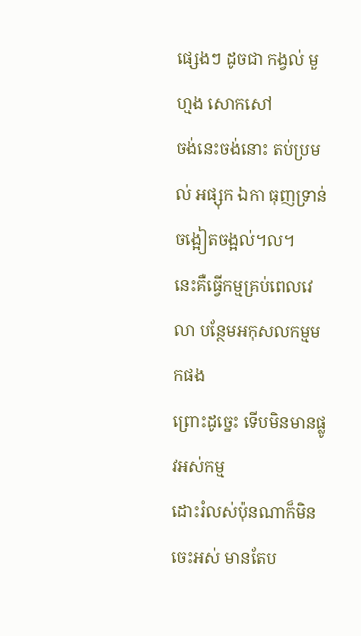ផ្សេងៗ ដូចជា កង្វល់ មួហ្មង សោកសៅ
ចង់នេះចង់នោះ តប់ប្រមល់ អផ្សុក ឯកា ធុញទ្រាន់ ចង្អៀតចង្អល់។ល។
នេះគឺធ្វើកម្មគ្រប់ពេលវេលា បន្ថែមអកុសលកម្មមកផង
ព្រោះដូច្នេះ ទើបមិនមានផ្លូវអស់កម្ម
ដោះរំលស់ប៉ុនណាក៏មិនចេះអស់ មានតែប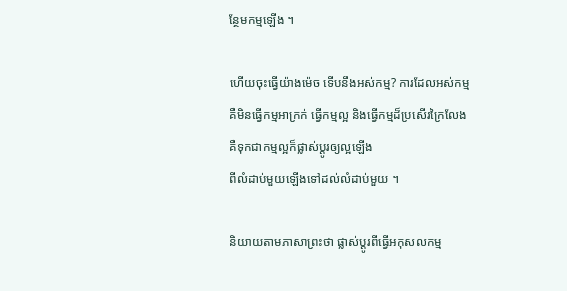ន្ថែមកម្មឡើង ។

ហើយចុះធ្វើយ៉ាងម៉េច ទើបនឹងអស់កម្ម? ការដែលអស់កម្ម
គឺមិនធ្វើកម្មអាក្រក់ ធ្វើកម្មល្អ និងធ្វើកម្មដ៏ប្រសើរក្រៃលែង
គឺទុកជាកម្មល្អក៏ផ្លាស់ប្ដូរឲ្យល្អឡើង
ពីលំដាប់មួយឡើងទៅដល់លំដាប់មួយ ។

និយាយតាមភាសាព្រះថា ផ្លាស់ប្ដូរពីធ្វើអកុសលកម្ម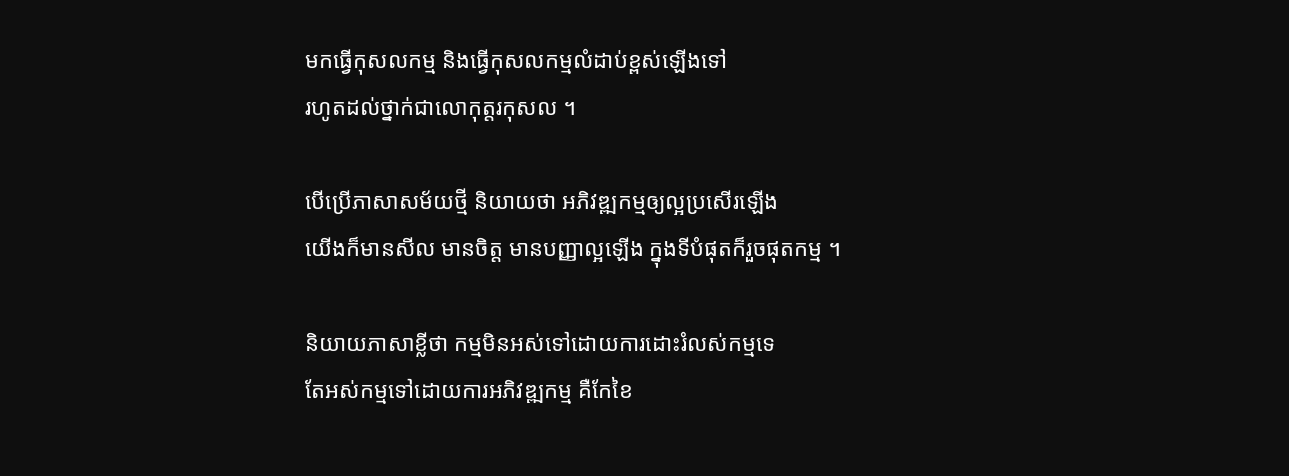មកធ្វើកុសលកម្ម និងធ្វើកុសលកម្មលំដាប់ខ្ពស់ឡើងទៅ
រហូតដល់ថ្នាក់ជាលោកុត្តរកុសល ។

បើប្រើភាសាសម័យថ្មី និយាយថា អភិវឌ្ឍកម្មឲ្យល្អប្រសើរឡើង
យើងក៏មានសីល មានចិត្ត មានបញ្ញាល្អឡើង ក្នុងទីបំផុតក៏រួចផុតកម្ម ។

និយាយភាសាខ្លីថា កម្មមិនអស់ទៅដោយការដោះរំលស់កម្មទេ
តែអស់កម្មទៅដោយការអភិវឌ្ឍកម្ម គឺកែខៃ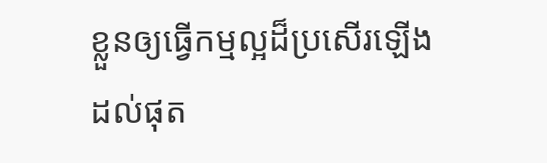ខ្លួនឲ្យធ្វើកម្មល្អដ៏ប្រសើរឡើង
ដល់ផុត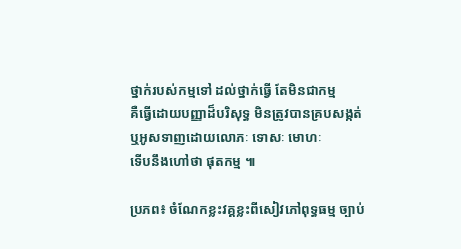ថ្នាក់របស់កម្មទៅ ដល់ថ្នាក់ធ្វើ តែមិនជាកម្ម
គឺធ្វើដោយបញ្ញាដ៏បរិសុទ្ធ មិនត្រូវបានគ្របសង្កត់
ឬអូសទាញដោយលោភៈ ទោសៈ មោហៈ
ទើបនឹងហៅថា ផុតកម្ម ៕

ប្រភព៖ ចំណែកខ្លះវគ្គខ្លះពីសៀវភៅពុទ្ធធម្ម ច្បាប់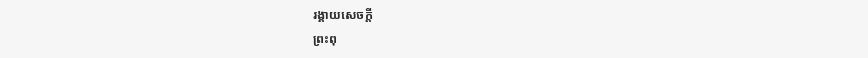រង្គាយសេចក្ដី
ព្រះពុ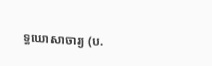ទ្ធឃោសាចារ្យ (ប.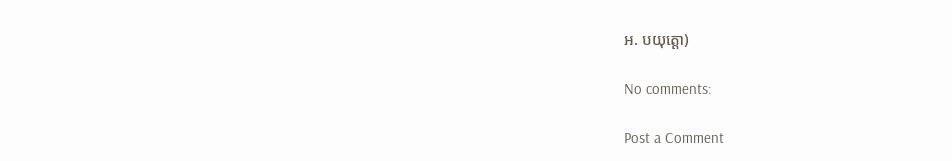អ. បយុត្តោ)

No comments:

Post a Comment